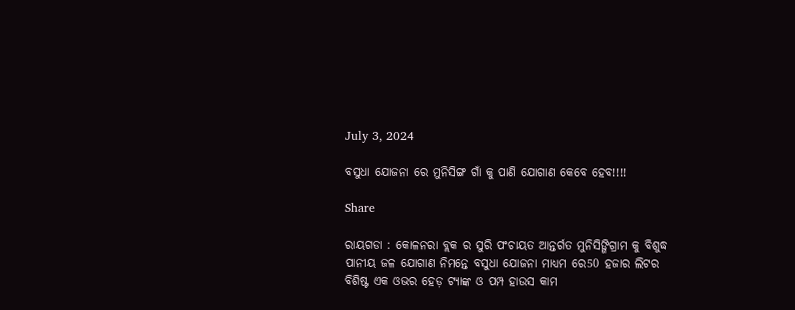July 3, 2024

ବସୁଧା ଯୋଜନା ରେ ମୁନିସିଙ୍ଗ ଗାଁ କୁ ପାଣି ଯୋଗାଣ କେବେ ହେବ!!!!

Share

ରାୟଗଡା : କୋଳନରା ବ୍ଲକ ର ସୁରି ପଂଚାୟତ ଆନ୍ତର୍ଗତ ମୁନିସିଙ୍ଗିଗ୍ରାମ କୁ ବିଶୁଦ୍ଧ ପାନୀୟ ଜଳ ଯୋଗାଣ ନିମନ୍ତେ ବସୁଧା ଯୋଜନା ମାଧ୍ୟମ ରେ50 ହଜାର ଲିଟର ବିଶିଷ୍ଟ ଏକ ଓଭର ହେଡ଼ ଟ୍ୟାଙ୍କ ଓ ପମ୍ପ ହାଉସ କାମ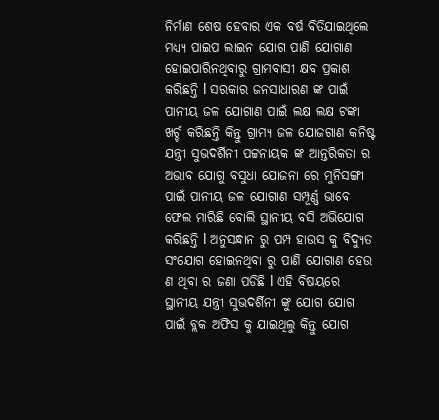ନିର୍ମାଣ ଶେଷ ହେବାର ଏକ ବର୍ଷ ବିତିଯାଇଥିଲେ ମଧ୍ୟ୍ୟ ପାଇପ ଲାଇନ ଯୋଗ ପାଣି ଯୋଗାଣ ହୋଇପାରିନଥିବାରୁ ଗ୍ରାମବାସୀ କ୍ଷବ ପ୍ରକାଶ କରିଛନ୍ତି l ସରକାର ଜନସାଧାରଣ ଙ୍କ ପାଇଁ ପାନୀୟ ଜଳ ଯୋଗାଣ ପାଇଁ ଲକ୍ଷ ଲକ୍ଷ ଟଙ୍କା ଖର୍ଚ୍ଚ କରିଛନ୍ତି କିନ୍ତୁ ଗ୍ରାମ୍ୟ ଜଳ ଯୋଜଗାଣ କନିଷ୍ଟ ଯନ୍ତ୍ରୀ ସୁଭଦର୍ଶିନୀ ପଟ୍ଟନାୟକ ଙ୍କ ଆନ୍ତରିକତା ର ଅଭାବ ଯୋଗୁ ବସୁଧା ଯୋଜନା ରେ ମୁନିସଙ୍ଗୀ ପାଇଁ ପାନୀୟ ଜଳ ଯୋଗାଣ ସମ୍ପୂର୍ଣ୍ଣ ଭାବେ ଫେଲ ମାରିଛି ବୋଲି ସ୍ଥାନୀୟ ବସି ଅଭିଯୋଗ କରିଛନ୍ତି l ଅନୁସନ୍ଧାନ ରୁ ପମ୍ପ ହାଉସ କୁ ବିଦ୍ୟୁତ ସଂଯୋଗ ହୋଇନଥିବା ରୁ ପାଣି ଯୋଗାଣ ହେଉ ଣ ଥିବା ର ଜଣା ପଡିଛି l ଏହି ବିଷୟରେ ସ୍ଥାନୀୟ ଯନ୍ତ୍ରୀ ସୁଭଦର୍ଶିନୀ ଙ୍କୁ ଯୋଗ ଯୋଗ ପାଇଁ ବ୍ଲକ ଅଫିସ କୁ ଯାଇଥିଲୁ କିନ୍ତୁ ଯୋଗ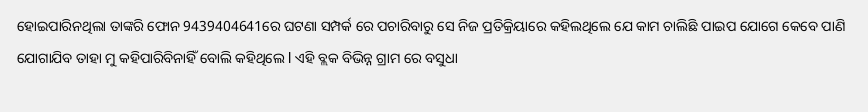ହୋଇପାରିନଥିଲା ତାଙ୍କରି ଫୋନ 9439404641ରେ ଘଟଣା ସମ୍ପର୍କ ରେ ପଚାରିବାରୁ ସେ ନିଜ ପ୍ରତିକ୍ରିୟାରେ କହିଲଥିଲେ ଯେ କାମ ଚାଲିଛି ପାଇପ ଯୋଗେ କେବେ ପାଣି ଯୋଗାଯିବ ତାହା ମୁ କହିପାରିବିନାହିଁ ବୋଲି କହିଥିଲେ l ଏହି ବ୍ଲକ ବିଭିନ୍ନ ଗ୍ରାମ ରେ ବସୁଧା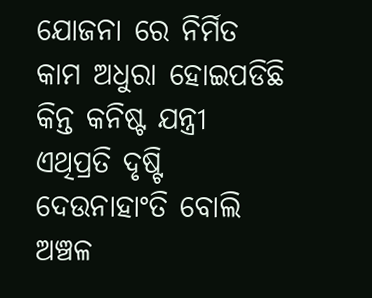ଯୋଜନା ରେ ନିର୍ମିତ କାମ ଅଧୁରା ହୋଇପଡିଛି କିନ୍ତ କନିଷ୍ଟ ଯନ୍ତ୍ରୀ ଏଥିପ୍ରତି ଦୃଷ୍ଟି ଦେଉନାହାଂତି ବୋଲି ଅଞ୍ଚଳ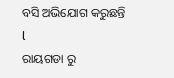ବସି ଅଭିଯୋଗ କରୁଛନ୍ତି l
ରାୟଗଡା ରୁ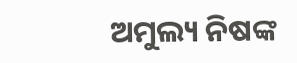ଅମୁଲ୍ୟ ନିଷଙ୍କ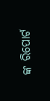ଙ୍କ ରିପୋର୍ଟ